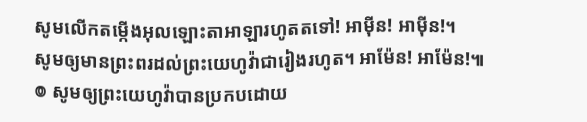សូមលើកតម្កើងអុលឡោះតាអាឡារហូតតទៅ! អាម៉ីន! អាម៉ីន!។
សូមឲ្យមានព្រះពរដល់ព្រះយេហូវ៉ាជារៀងរហូត។ អាម៉ែន! អាម៉ែន!៕
៙ សូមឲ្យព្រះយេហូវ៉ាបានប្រកបដោយ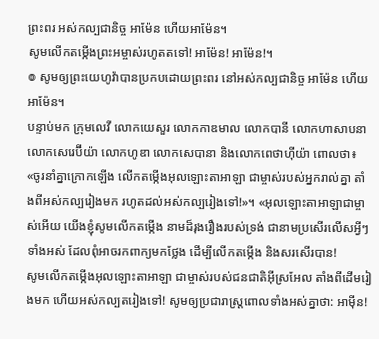ព្រះពរ អស់កល្បជានិច្ច អាម៉ែន ហើយអាម៉ែន។
សូមលើកតម្កើងព្រះអម្ចាស់រហូតតទៅ! អាម៉ែន! អាម៉ែន!។
៙ សូមឲ្យព្រះយេហូវ៉ាបានប្រកបដោយព្រះពរ នៅអស់កល្បជានិច្ច អាម៉ែន ហើយអាម៉ែន។
បន្ទាប់មក ក្រុមលេវី លោកយេសួរ លោកកាឌមាល លោកបានី លោកហាសាបនា លោកសេរេប៊ីយ៉ា លោកហូឌា លោកសេបានា និងលោកពេថាហ៊ីយ៉ា ពោលថា៖ «ចូរនាំគ្នាក្រោកឡើង លើកតម្កើងអុលឡោះតាអាឡា ជាម្ចាស់របស់អ្នករាល់គ្នា តាំងពីអស់កល្បរៀងមក រហូតដល់អស់កល្បរៀងទៅ!»។ «អុលឡោះតាអាឡាជាម្ចាស់អើយ យើងខ្ញុំសូមលើកតម្កើង នាមដ៏រុងរឿងរបស់ទ្រង់ ជានាមប្រសើរលើសអ្វីៗទាំងអស់ ដែលពុំអាចរកពាក្យមកថ្លែង ដើម្បីលើកតម្កើង និងសរសើរបាន!
សូមលើកតម្កើងអុលឡោះតាអាឡា ជាម្ចាស់របស់ជនជាតិអ៊ីស្រអែល តាំងពីដើមរៀងមក ហើយអស់កល្បតរៀងទៅ! សូមឲ្យប្រជារាស្ត្រពោលទាំងអស់គ្នាថា: អាម៉ីន!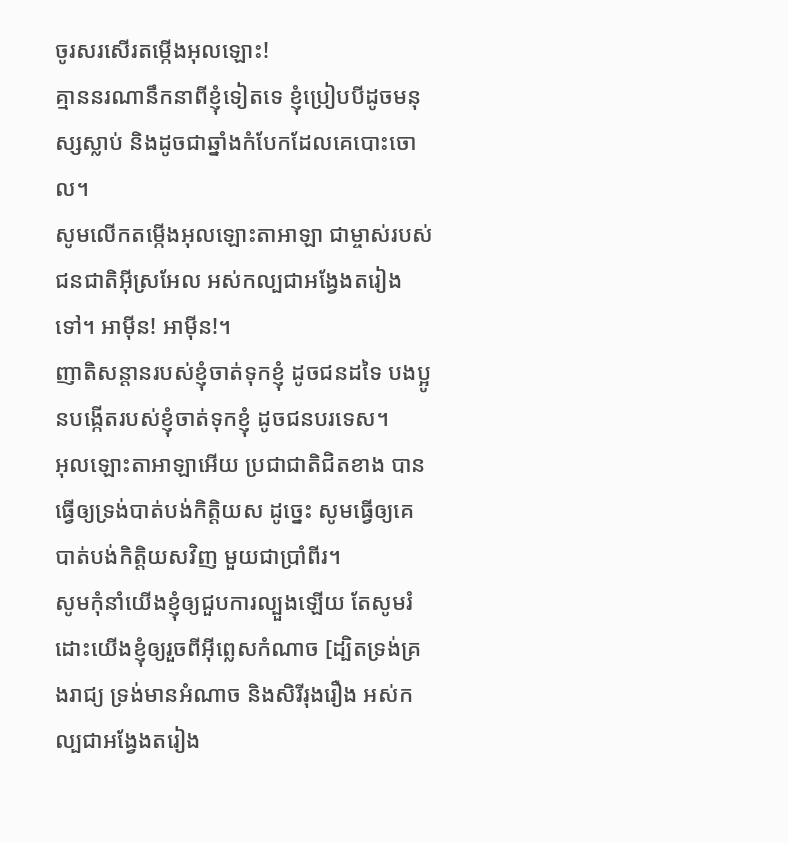ចូរសរសើរតម្កើងអុលឡោះ!
គ្មាននរណានឹកនាពីខ្ញុំទៀតទេ ខ្ញុំប្រៀបបីដូចមនុស្សស្លាប់ និងដូចជាឆ្នាំងកំបែកដែលគេបោះចោល។
សូមលើកតម្កើងអុលឡោះតាអាឡា ជាម្ចាស់របស់ជនជាតិអ៊ីស្រអែល អស់កល្បជាអង្វែងតរៀងទៅ។ អាម៉ីន! អាម៉ីន!។
ញាតិសន្ដានរបស់ខ្ញុំចាត់ទុកខ្ញុំ ដូចជនដទៃ បងប្អូនបង្កើតរបស់ខ្ញុំចាត់ទុកខ្ញុំ ដូចជនបរទេស។
អុលឡោះតាអាឡាអើយ ប្រជាជាតិជិតខាង បានធ្វើឲ្យទ្រង់បាត់បង់កិត្តិយស ដូច្នេះ សូមធ្វើឲ្យគេបាត់បង់កិត្តិយសវិញ មួយជាប្រាំពីរ។
សូមកុំនាំយើងខ្ញុំឲ្យជួបការល្បួងឡើយ តែសូមរំដោះយើងខ្ញុំឲ្យរួចពីអ៊ីព្លេសកំណាច [ដ្បិតទ្រង់គ្រងរាជ្យ ទ្រង់មានអំណាច និងសិរីរុងរឿង អស់កល្បជាអង្វែងតរៀង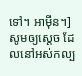ទៅ។ អាម៉ីន។]
សូមឲ្យស្តេច ដែលនៅអស់កល្ប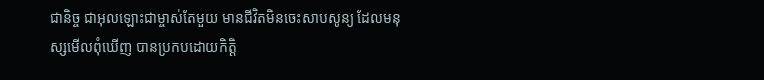ជានិច្ច ជាអុលឡោះជាម្ចាស់តែមួយ មានជីវិតមិនចេះសាបសូន្យ ដែលមនុស្សមើលពុំឃើញ បានប្រកបដោយកិត្ដិ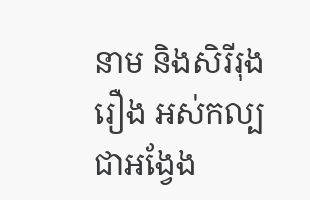នាម និងសិរីរុងរឿង អស់កល្បជាអង្វែង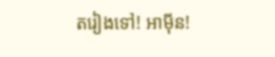តរៀងទៅ! អាម៉ីន!